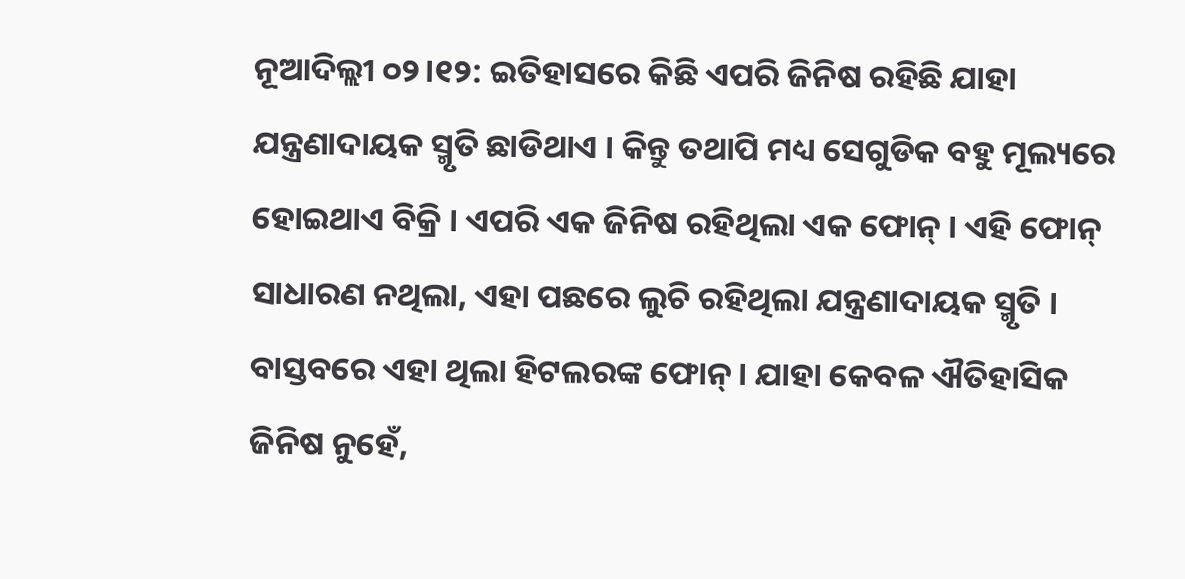ନୂଆଦିଲ୍ଲୀ ୦୨।୧୨: ଇତିହାସରେ କିଛି ଏପରି ଜିନିଷ ରହିଛି ଯାହା ଯନ୍ତ୍ରଣାଦାୟକ ସ୍ମୃତି ଛାଡିଥାଏ । କିନ୍ତୁ ତଥାପି ମଧ୍ୟ ସେଗୁଡିକ ବହୁ ମୂଲ୍ୟରେ ହୋଇଥାଏ ବିକ୍ରି । ଏପରି ଏକ ଜିନିଷ ରହିଥିଲା ଏକ ଫୋନ୍ । ଏହି ଫୋନ୍ ସାଧାରଣ ନଥିଲା, ଏହା ପଛରେ ଲୁଚି ରହିଥିଲା ଯନ୍ତ୍ରଣାଦାୟକ ସ୍ମୃତି ।
ବାସ୍ତବରେ ଏହା ଥିଲା ହିଟଲରଙ୍କ ଫୋନ୍ । ଯାହା କେବଳ ଐତିହାସିକ ଜିନିଷ ନୁହେଁ,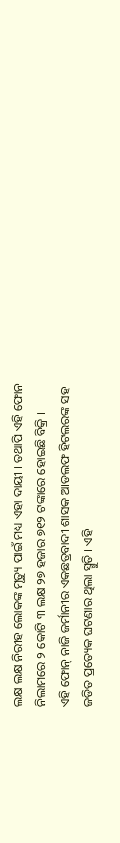ଲକ୍ଷ ଲକ୍ଷ ନିରୀହ ଲୋକଙ୍କ ମୃତ୍ୟୁ ପାଇଁ ମଧ୍ୟ ଏହା ଦାୟୀ । ତଥାପି ଏହି ଫୋନ ନିଲାମରେ ୨ କୋଟି ୩ ଲକ୍ଷ ୨୭ ହଜାର ୭୧୨ ଟଙ୍କାରେ ହୋଇଛି ବିକ୍ରି ।
ଏହି ଫୋନ୍ ନାଜି ଜର୍ମାନୀର ଏକଛତ୍ରବାଦୀ ଶାସକ ଆଡଲଫ ହିଟଲରଙ୍କ ସହ ଜଡିତ ପ୍ରତ୍ୟେକ ଘଟଣାର ଥିଲା ସ୍ମୁତି । ଏହି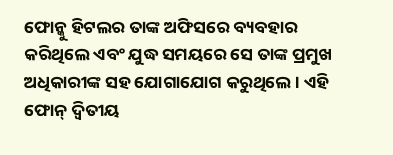ଫୋନ୍କୁ ହିଟଲର ତାଙ୍କ ଅଫିସରେ ବ୍ୟବହାର କରିଥିଲେ ଏବଂ ଯୁଦ୍ଧ ସମୟରେ ସେ ତାଙ୍କ ପ୍ରମୁଖ ଅଧିକାରୀଙ୍କ ସହ ଯୋଗାଯୋଗ କରୁଥିଲେ । ଏହି ଫୋନ୍ ଦ୍ୱିତୀୟ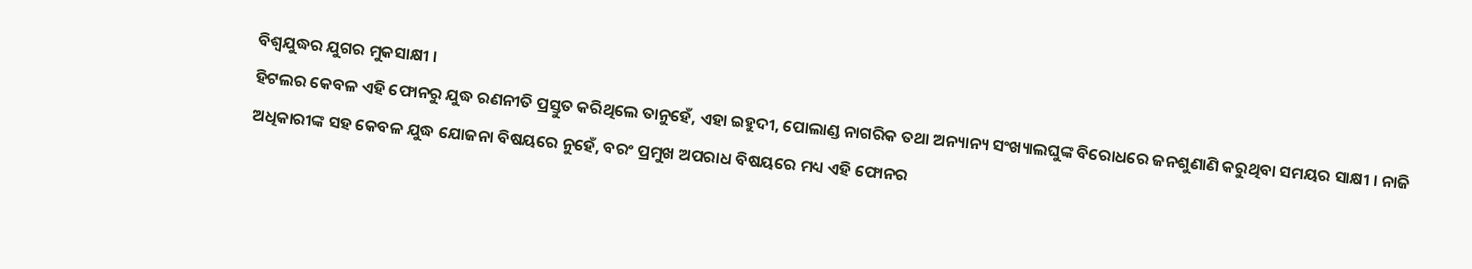ବିଶ୍ୱଯୁଦ୍ଧର ଯୁଗର ମୁକସାକ୍ଷୀ ।
ହିଟଲର କେବଳ ଏହି ଫୋନରୁ ଯୁଦ୍ଧ ରଣନୀତି ପ୍ରସ୍ତୁତ କରିଥିଲେ ତାନୁହେଁ, ଏହା ଇହୁଦୀ, ପୋଲାଣ୍ଡ ନାଗରିକ ତଥା ଅନ୍ୟାନ୍ୟ ସଂଖ୍ୟାଲଘୁଙ୍କ ବିରୋଧରେ ଜନଶୁଣାଣି କରୁଥିବା ସମୟର ସାକ୍ଷୀ । ନାଜି ଅଧିକାରୀଙ୍କ ସହ କେବଳ ଯୁଦ୍ଧ ଯୋଜନା ବିଷୟରେ ନୁହେଁ, ବରଂ ପ୍ରମୁଖ ଅପରାଧ ବିଷୟରେ ମଧ୍ୟ ଏହି ଫୋନର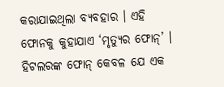କରାଯାଇଥିଲା ବ୍ୟବହାର । ଏହି ଫୋନକୁ କୁହାଯାଏ ‘ମୃତ୍ୟୁର ଫୋନ୍’ ।
ହିଟଲରଙ୍କ ଫୋନ୍ କେବଳ ଯେ ଏକ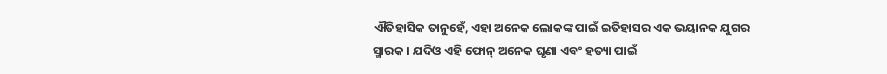ଐତିହାସିକ ତାନୁହେଁ, ଏହା ଅନେକ ଲୋକଙ୍କ ପାଇଁ ଇତିହାସର ଏକ ଭୟାନକ ଯୁଗର ସ୍ମାରକ । ଯଦିଓ ଏହି ଫୋନ୍ ଅନେକ ଘୃଣା ଏବଂ ହତ୍ୟା ପାଇଁ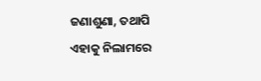ଜଣାଶୁଣା, ତଥାପି ଏହାକୁ ନିଲାମରେ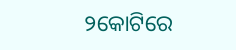୨କୋଟିରେ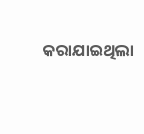କରାଯାଇଥିଲା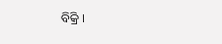ବିକ୍ରି ।